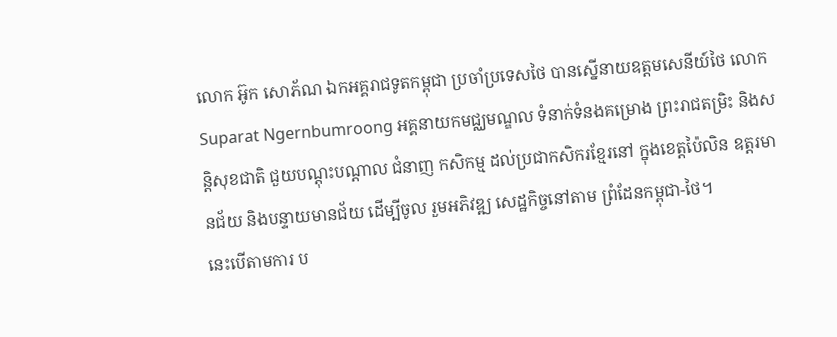លោក អ៊ូក សោភ័ណ ឯកអគ្គរាជទូតកម្ពុជា ប្រចាំប្រទេសថៃ បានស្នើនាយឧត្តមសេនីយ៍ថៃ លោក Suparat Ngernbumroong អគ្គនាយកមជ្ឈមណ្ឌល ទំនាក់ទំនងគម្រោង ព្រះរាជតម្រិះ និងសន្តិសុខជាតិ ជួយបណ្តុះបណ្តាល ជំនាញ កសិកម្ម ដល់ប្រជាកសិករខ្មែរនៅ ក្នុងខេត្តប៉ៃលិន ឧត្តរមានជ័យ និងបន្ទាយមានជ័យ ដើម្បីចូល រួមអភិវឌ្ឍ សេដ្ឋកិច្ចនៅតាម ព្រំដែនកម្ពុជា-ថៃ។
នេះបើតាមការ ប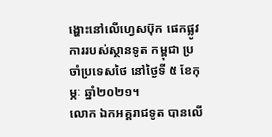ង្ហោះនៅលើហ្វេសប៊ុក ផេកផ្លូវការរបស់ស្ថានទូត កម្ពុជា ប្រចាំប្រទេសថៃ នៅថ្ងៃទី ៥ ខែកុម្ភៈ ឆ្នាំ២០២១។
លោក ឯកអគ្គរាជទូត បានលើ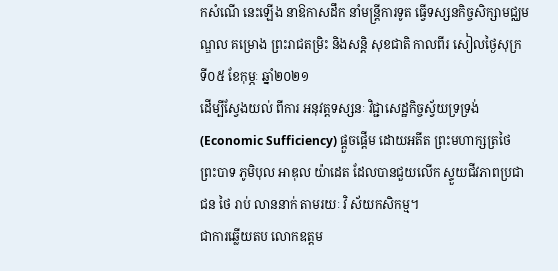កសំណើ នេះឡើង នាឱកាសដឹក នាំមន្ត្រីការទូត ធ្វើទស្សនកិច្ចសិក្សាមជ្ឈមណ្ឌល គម្រោង ព្រះរាជតម្រិះ និងសន្តិ សុខជាតិ កាលពីរ សៀលថ្ងៃសុក្រ ទី០៥ ខែកុម្ភៈ ឆ្នាំ២០២១
ដើម្បីស្វែងយល់ ពីការ អនុវត្តទស្សនៈ វិជ្ជាសេដ្ឋកិច្ចស្វ័យទ្រទ្រង់ (Economic Sufficiency) ផ្តួចផ្តើម ដោយអតីត ព្រះមហាក្សត្រថៃ ព្រះបាទ ភូមិបុល អាឌុល យ៉ាដេត ដែលបានជួយលើក ស្ទួយជីវភាពប្រជាជន ថៃ រាប់ លាននាក់ តាមរយៈ វិ ស័យកសិកម្ម។
ជាការឆ្លើយតប លោកឧត្តម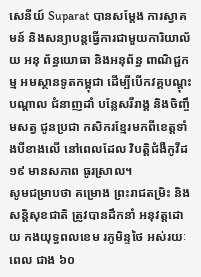សេនីយ៍ Suparat បានសម្តែង ការស្វាគមន៍ និងសន្យាបន្តធ្វើការជាមួយការិយាល័យ អនុ ព័ន្ធយោធា និងអនុព័ន្ធ ពាណិជ្ជកម្ម អមស្ថានទូតកម្ពុជា ដើម្បីបើកវគ្គបណ្តុះបណ្តាល ជំនាញដាំ បន្លែសរីរាង្គ និងចិញ្ចឹមសត្វ ជូនប្រជា កសិករខ្មែរមកពីខេត្តទាំងបីខាងលើ នៅពេលដែល វិបត្តិជំងឺកូវីដ១៩ មានសភាព ធូរស្រាល។
សូមជម្រាបថា គម្រោង ព្រះរាជតម្រិះ និងសន្តិសុខជាតិ ត្រូវបានដឹកនាំ អនុវត្តដោយ កងយុទ្ធពលខេម រភូមិន្ទថៃ អស់រយៈពេល ជាង ៦០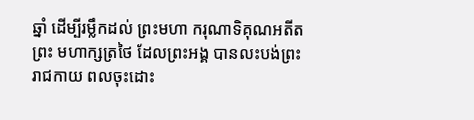ឆ្នាំ ដើម្បីរម្លឹកដល់ ព្រះមហា ករុណាទិគុណអតីតព្រះ មហាក្សត្រថៃ ដែលព្រះអង្គ បានលះបង់ព្រះ រាជកាយ ពលចុះដោះ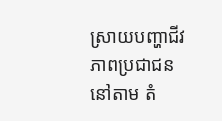ស្រាយបញ្ហាជីវភាពប្រជាជន នៅតាម តំ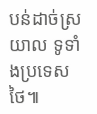បន់ដាច់ស្រយាល ទូទាំងប្រទេសថៃ៕